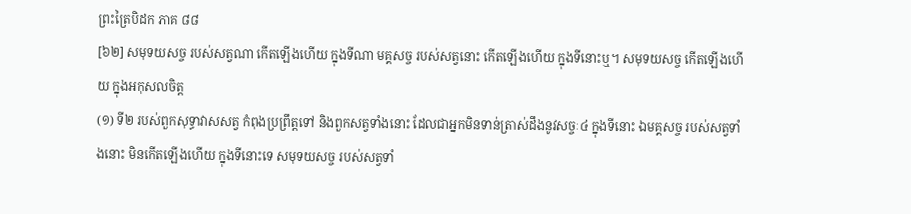ព្រះត្រៃបិដក ភាគ ៨៨
[៦២] សមុទយសច្ច របស់សត្វណា កើតឡើងហើយ ក្នុងទីណា មគ្គសច្ច របស់សត្វនោះ កើតឡើងហើយ ក្នុងទីនោះឬ។ សមុទយសច្ច កើតឡើងហើយ ក្នុងអកុសលចិត្ត
(១) ទី២ របស់ពួកសុទ្ធាវាសសត្វ កំពុងប្រព្រឹត្តទៅ និងពួកសត្វទាំងនោះ ដែលជាអ្នកមិនទាន់ត្រាស់ដឹងនូវសច្ចៈ៤ ក្នុងទីនោះ ឯមគ្គសច្ច របស់សត្វទាំងនោះ មិនកើតឡើងហើយ ក្នុងទីនោះទេ សមុទយសច្ច របស់សត្វទាំ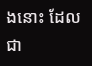ងនោះ ដែលជា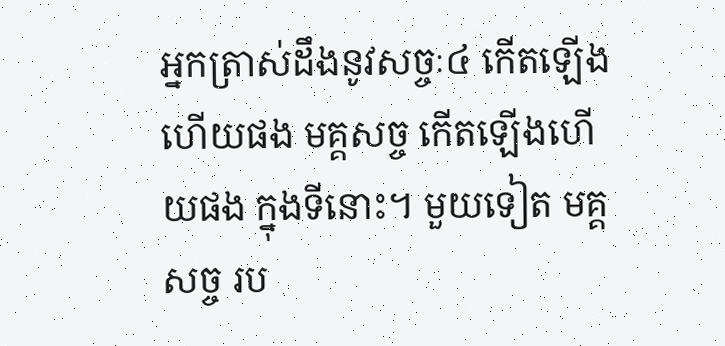អ្នកត្រាស់ដឹងនូវសច្ចៈ៤ កើតឡើងហើយផង មគ្គសច្ច កើតឡើងហើយផង ក្នុងទីនោះ។ មួយទៀត មគ្គសច្ច រប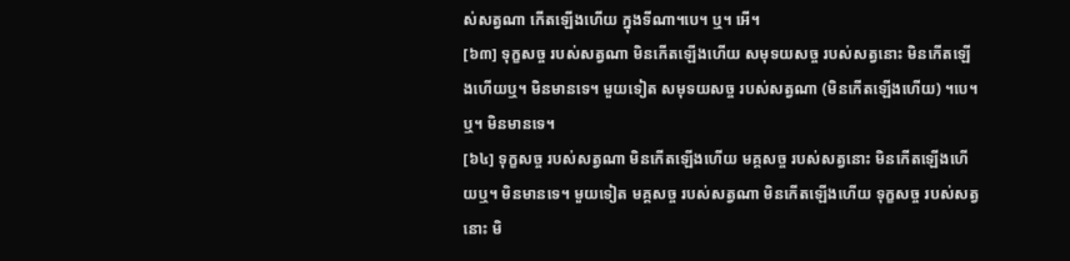ស់សត្វណា កើតឡើងហើយ ក្នុងទីណា។បេ។ ឬ។ អើ។
[៦៣] ទុក្ខសច្ច របស់សត្វណា មិនកើតឡើងហើយ សមុទយសច្ច របស់សត្វនោះ មិនកើតឡើងហើយឬ។ មិនមានទេ។ មួយទៀត សមុទយសច្ច របស់សត្វណា (មិនកើតឡើងហើយ) ។បេ។ ឬ។ មិនមានទេ។
[៦៤] ទុក្ខសច្ច របស់សត្វណា មិនកើតឡើងហើយ មគ្គសច្ច របស់សត្វនោះ មិនកើតឡើងហើយឬ។ មិនមានទេ។ មួយទៀត មគ្គសច្ច របស់សត្វណា មិនកើតឡើងហើយ ទុក្ខសច្ច របស់សត្វនោះ មិ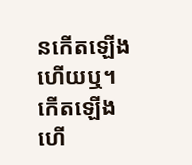នកើតឡើងហើយឬ។ កើតឡើងហើ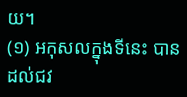យ។
(១) អកុសលក្នុងទីនេះ បានដល់ជវ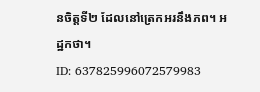នចិត្តទី២ ដែលនៅត្រេកអរនឹងភព។ អដ្ឋកថា។
ID: 637825996072579983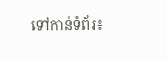ទៅកាន់ទំព័រ៖